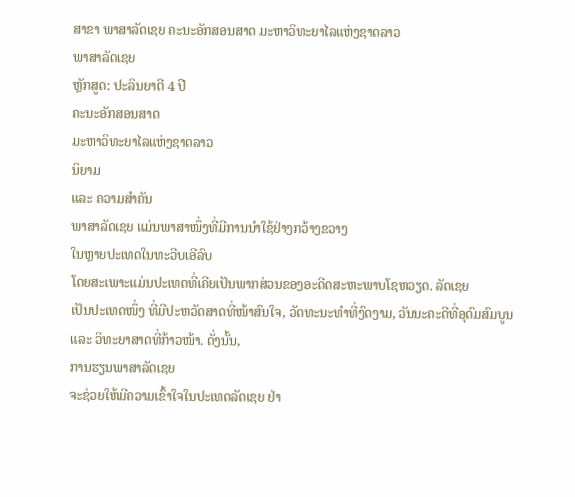ສາຂາ ພາສາລັດເຊຍ ຄະນະອັກສອນສາດ ມະຫາວິທະຍາໄລແຫ່ງຊາດລາວ
ພາສາລັດເຊຍ
ຫຼັກສູດ: ປະລິນຍາຕີ 4 ປີ
ຄະນະອັກສອນສາດ
ມະຫາວິທະຍາໄລແຫ່ງຊາດລາວ
ນິຍາມ
ແລະ ຄວາມສຳຄັນ
ພາສາລັດເຊຍ ແມ່ນພາສາໜຶ່ງທີ່ມີການນໍາໃຊ້ຢ່າງກວ້າງຂວາງ
ໃນຫຼາຍປະເທດໃນທະວີບເອີລົບ
ໂດຍສະເພາະແມ່ນປະເທດທີ່ເຄີຍເປັນພາກສ່ວນຂອງອະດີດສະຫະພາບໂຊຫວຽດ. ລັດເຊຍ
ເປັນປະເທດໜຶ່ງ ທີ່ມີປະຫວັດສາດທີ່ໜ້າສົນໃຈ, ວັດທະນະທໍາທີ່ງົດງາມ, ວັນນະຄະດີທີ່ອຸດົມສົມບູນ
ແລະ ວິທະຍາສາດທີ່ກ້າວໜ້າ. ດັ່ງນັ້ນ,
ການຮຽນພາສາລັດເຊຍ
ຈະຊ່ວຍໃຫ້ມີຄວາມເຂົ້າໃຈໃນປະເທດລັດເຊຍ ຢ່າ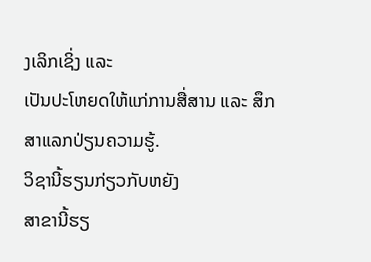ງເລິກເຊິ່ງ ແລະ
ເປັນປະໂຫຍດໃຫ້ແກ່ການສື່ສານ ແລະ ສຶກສາແລກປ່ຽນຄວາມຮູ້.
ວິຊານີ້ຮຽນກ່ຽວກັບຫຍັງ
ສາຂານີ້ຮຽ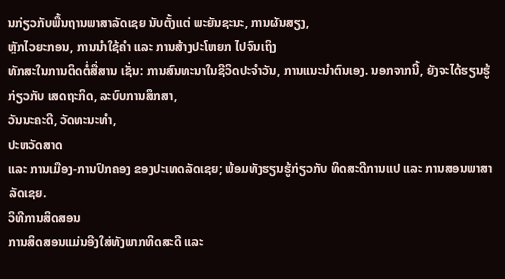ນກ່ຽວກັບພື້ນຖານພາສາລັດເຊຍ ນັບຕັ້ງແຕ່ ພະຍັນຊະນະ, ການຜັນສຽງ,
ຫຼັກໄວຍະກອນ, ການນຳໃຊ້ຄຳ ແລະ ການສ້າງປະໂຫຍກ ໄປຈົນເຖິງ
ທັກສະໃນການຕິດຕໍ່ສື່ສານ ເຊັ່ນ: ການສົນທະນາໃນຊີວິດປະຈໍາວັນ, ການແນະນໍາຕົນເອງ. ນອກຈາກນີ້, ຍັງຈະໄດ້ຮຽນຮູ້ກ່ຽວກັບ ເສດຖະກິດ, ລະບົບການສຶກສາ,
ວັນນະຄະດີ, ວັດທະນະທໍາ,
ປະຫວັດສາດ
ແລະ ການເມືອງ-ການປົກຄອງ ຂອງປະເທດລັດເຊຍ; ພ້ອມທັງຮຽນຮູ້ກ່ຽວກັບ ທິດສະດີການແປ ແລະ ການສອນພາສາລັດເຊຍ.
ວິທີການສິດສອນ
ການສິດສອນແມ່ນອີງໃສ່ທັງພາກທິດສະດີ ແລະ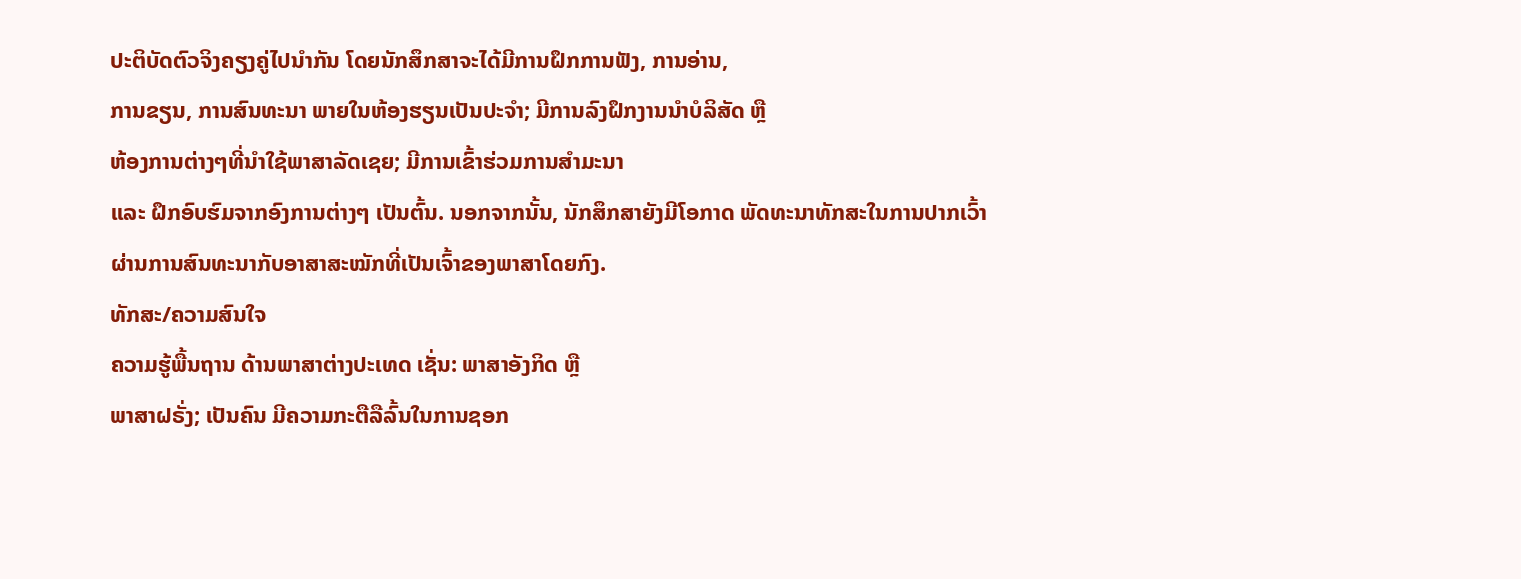ປະຕິບັດຕົວຈິງຄຽງຄູ່ໄປນໍາກັນ ໂດຍນັກສຶກສາຈະໄດ້ມີການຝຶກການຟັງ, ການອ່ານ,
ການຂຽນ, ການສົນທະນາ ພາຍໃນຫ້ອງຮຽນເປັນປະຈໍາ; ມີການລົງຝຶກງານນໍາບໍລິສັດ ຫຼື
ຫ້ອງການຕ່າງໆທີ່ນໍາໃຊ້ພາສາລັດເຊຍ; ມີການເຂົ້າຮ່ວມການສໍາມະນາ
ແລະ ຝຶກອົບຮົມຈາກອົງການຕ່າງໆ ເປັນຕົ້ນ. ນອກຈາກນັ້ນ, ນັກສຶກສາຍັງມີໂອກາດ ພັດທະນາທັກສະໃນການປາກເວົ້າ
ຜ່ານການສົນທະນາກັບອາສາສະໝັກທີ່ເປັນເຈົ້າຂອງພາສາໂດຍກົງ.
ທັກສະ/ຄວາມສົນໃຈ
ຄວາມຮູ້ພື້ນຖານ ດ້ານພາສາຕ່າງປະເທດ ເຊັ່ນ: ພາສາອັງກິດ ຫຼື
ພາສາຝຣັ່ງ; ເປັນຄົນ ມີຄວາມກະຕືລືລົ້ນໃນການຊອກ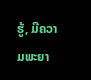ຮູ້, ມີຄວາມພະຍາ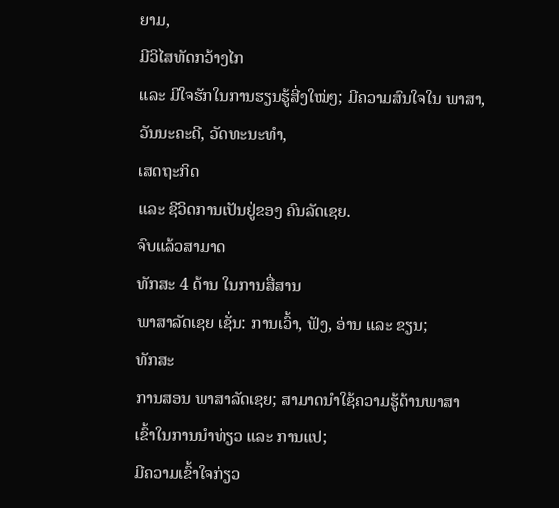ຍາມ,
ມີວິໄສທັດກວ້າງໄກ
ແລະ ມີໃຈຮັກໃນການຮຽນຮູ້ສີ່ງໃໝ່ໆ; ມີຄວາມສົນໃຈໃນ ພາສາ,
ວັນນະຄະດີ, ວັດທະນະທຳ,
ເສດຖະກິດ
ແລະ ຊີວິດການເປັນຢູ່ຂອງ ຄົນລັດເຊຍ.
ຈົບແລ້ວສາມາດ
ທັກສະ 4 ດ້ານ ໃນການສື່ສານ
ພາສາລັດເຊຍ ເຊັ່ນ: ການເວົ້າ, ຟັງ, ອ່ານ ແລະ ຂຽນ;
ທັກສະ
ການສອນ ພາສາລັດເຊຍ; ສາມາດນຳໃຊ້ຄວາມຮູ້ດ້ານພາສາ
ເຂົ້າໃນການນໍາທ່ຽວ ແລະ ການແປ;
ມີຄວາມເຂົ້າໃຈກ່ຽວ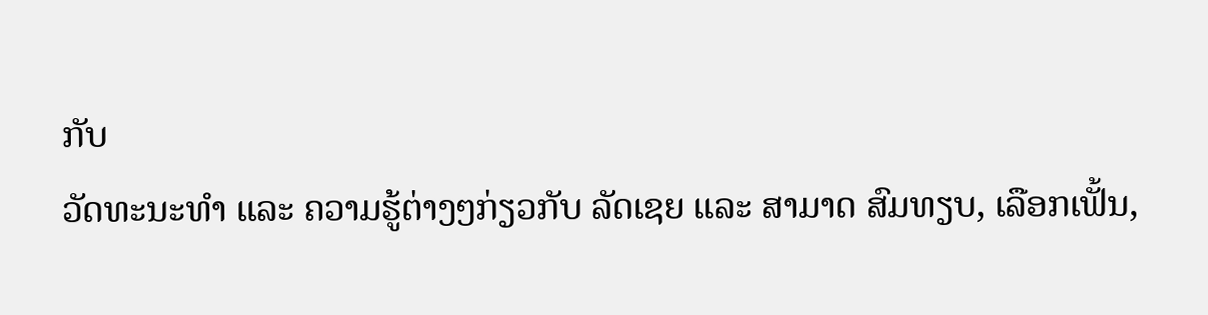ກັບ
ວັດທະນະທໍາ ແລະ ຄວາມຮູ້ຕ່າງໆກ່ຽວກັບ ລັດເຊຍ ແລະ ສາມາດ ສົມທຽບ, ເລືອກເຟັ້ນ,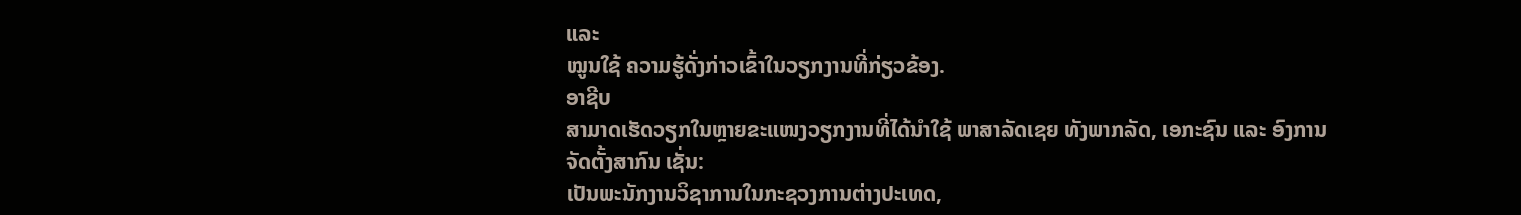ແລະ
ໝູນໃຊ້ ຄວາມຮູ້ດັ່ງກ່າວເຂົ້າໃນວຽກງານທີ່ກ່ຽວຂ້ອງ.
ອາຊີບ
ສາມາດເຮັດວຽກໃນຫຼາຍຂະແໜງວຽກງານທີ່ໄດ້ນໍາໃຊ້ ພາສາລັດເຊຍ ທັງພາກລັດ, ເອກະຊົນ ແລະ ອົງການຈັດຕັ້ງສາກົນ ເຊັ່ນ:
ເປັນພະນັກງານວິຊາການໃນກະຊວງການຕ່າງປະເທດ,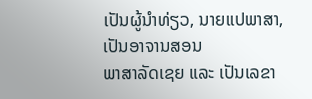ເປັນຜູ້ນຳທ່ຽວ, ນາຍແປພາສາ,
ເປັນອາຈານສອນ
ພາສາລັດເຊຍ ແລະ ເປັນເລຂາ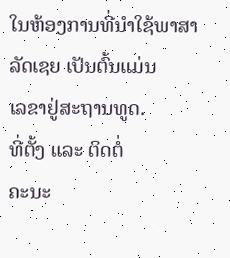ໃນຫ້ອງການທີ່ນໍາໃຊ້ພາສາລັດເຊຍ ເປັນຕົ້ນແມ່ນ
ເລຂາຢູ່ສະຖານທູດ.
ທີ່ຕັ້ງ ແລະ ຕິດຕໍ່
ຄະນະ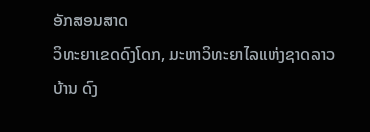ອັກສອນສາດ
ວິທະຍາເຂດດົງໂດກ, ມະຫາວິທະຍາໄລແຫ່ງຊາດລາວ
ບ້ານ ດົງ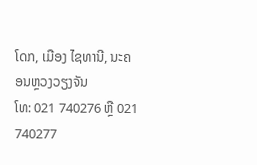ໂດກ, ເມືອງ ໄຊທານີ, ນະຄອນຫຼວງວຽງຈັນ
ໂທ: 021 740276 ຫຼື 021 740277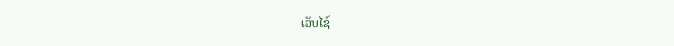ເວັບໄຊ໌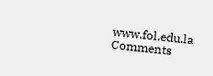www.fol.edu.la
Comments